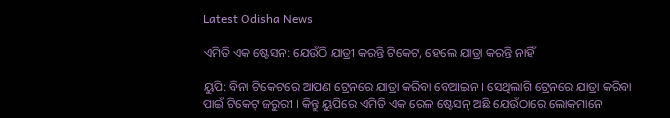Latest Odisha News

ଏମିତି ଏକ ଷ୍ଟେସନ: ଯେଉଁଠି ଯାତ୍ରୀ କରନ୍ତି ଟିକେଟ, ହେଲେ ଯାତ୍ରା କରନ୍ତି ନାହିଁ

ୟୁପି: ବିନା ଟିକେଟରେ ଆପଣ ଟ୍ରେନରେ ଯାତ୍ରା କରିବା ବେଆଇନ । ସେଥିଲାଗି ଟ୍ରେନରେ ଯାତ୍ରା କରିବା ପାଇଁ ଟିକେଟ୍ ଜରୁରୀ । କିନ୍ତୁ ୟୁପିରେ ଏମିତି ଏକ ରେଳ ଷ୍ଟେସନ୍ ଅଛି ଯେଉଁଠାରେ ଲୋକମାନେ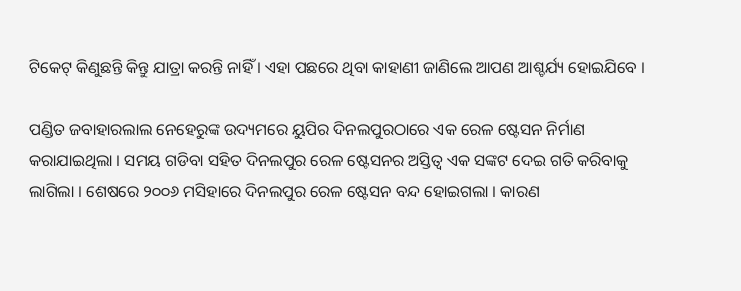ଟିକେଟ୍ କିଣୁଛନ୍ତି କିନ୍ତୁ ଯାତ୍ରା କରନ୍ତି ନାହିଁ । ଏହା ପଛରେ ଥିବା କାହାଣୀ ଜାଣିଲେ ଆପଣ ଆଶ୍ଚର୍ଯ୍ୟ ହୋଇଯିବେ ।

ପଣ୍ଡିତ ଜବାହାରଲାଲ ନେହେରୁଙ୍କ ଉଦ୍ୟମରେ ୟୁପିର ଦିନଲପୁରଠାରେ ଏକ ରେଳ ଷ୍ଟେସନ ନିର୍ମାଣ କରାଯାଇଥିଲା । ସମୟ ଗଡିବା ସହିତ ଦିନଲପୁର ରେଳ ଷ୍ଟେସନର ଅସ୍ତିତ୍ୱ ଏକ ସଙ୍କଟ ଦେଇ ଗତି କରିବାକୁ ଲାଗିଲା । ଶେଷରେ ୨୦୦୬ ମସିହାରେ ଦିନଲପୁର ରେଳ ଷ୍ଟେସନ ବନ୍ଦ ହୋଇଗଲା । କାରଣ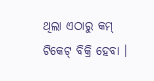ଥିଲା ଏଠାରୁ କମ୍ ଟିକେଟ୍ ବିକ୍ରି ହେବା ।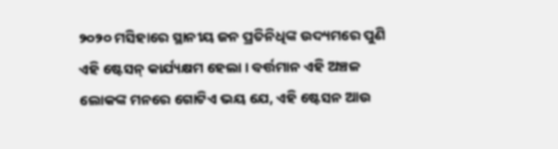୨୦୨୦ ମସିହାରେ ସ୍ଥାନୀୟ ଜନ ପ୍ରତିନିଧିଙ୍କ ଉଦ୍ୟମରେ ପୁଣି ଏହି ଷ୍ଟେସନ୍ କାର୍ଯ୍ୟକ୍ଷମ ହେଲା । ବର୍ତ୍ତମାନ ଏହି ଅଞ୍ଚଳ ଲୋକଙ୍କ ମନରେ ଗୋଟିଏ ଭୟ ଯେ, ଏହି ଷ୍ଟେସନ ଆଉ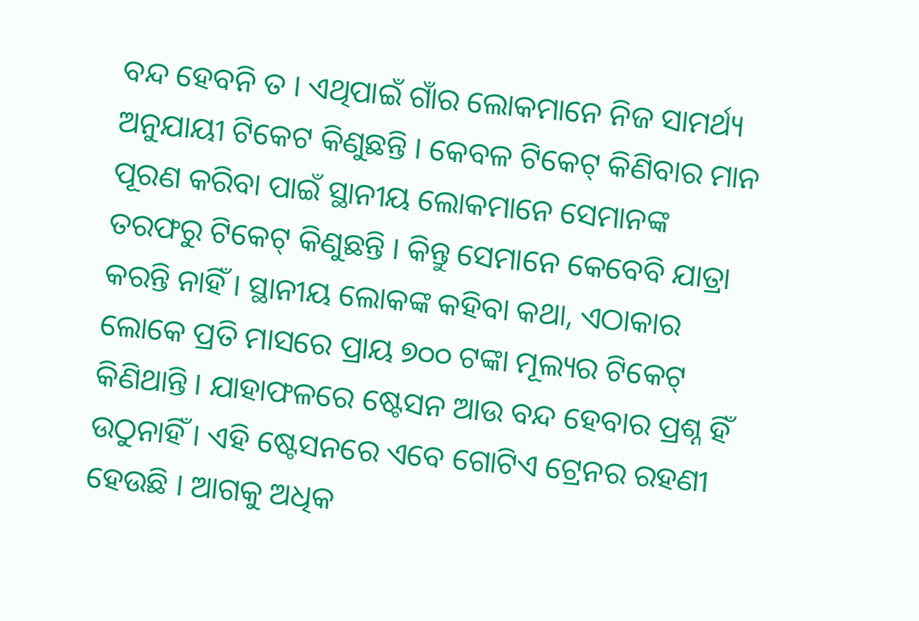ବନ୍ଦ ହେବନି ତ । ଏଥିପାଇଁ ଗାଁର ଲୋକମାନେ ନିଜ ସାମର୍ଥ୍ୟ ଅନୁଯାୟୀ ଟିକେଟ କିଣୁଛନ୍ତି । କେବଳ ଟିକେଟ୍ କିଣିବାର ମାନ ପୂରଣ କରିବା ପାଇଁ ସ୍ଥାନୀୟ ଲୋକମାନେ ସେମାନଙ୍କ ତରଫରୁ ଟିକେଟ୍ କିଣୁଛନ୍ତି । କିନ୍ତୁ ସେମାନେ କେବେବି ଯାତ୍ରା କରନ୍ତି ନାହିଁ । ସ୍ଥାନୀୟ ଲୋକଙ୍କ କହିବା କଥା, ଏଠାକାର ଲୋକେ ପ୍ରତି ମାସରେ ପ୍ରାୟ ୭୦୦ ଟଙ୍କା ମୂଲ୍ୟର ଟିକେଟ୍ କିଣିଥାନ୍ତି । ଯାହାଫଳରେ ଷ୍ଟେସନ ଆଉ ବନ୍ଦ ହେବାର ପ୍ରଶ୍ନ ହିଁ ଉଠୁନାହିଁ । ଏହି ଷ୍ଟେସନରେ ଏବେ ଗୋଟିଏ ଟ୍ରେନର ରହଣୀ ହେଉଛି । ଆଗକୁ ଅଧିକ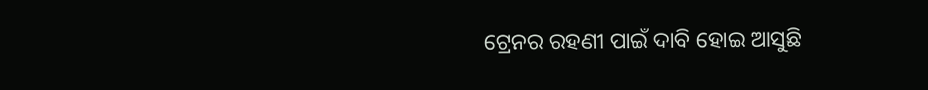ଟ୍ରେନର ରହଣୀ ପାଇଁ ଦାବି ହୋଇ ଆସୁଛି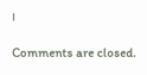।

Comments are closed.